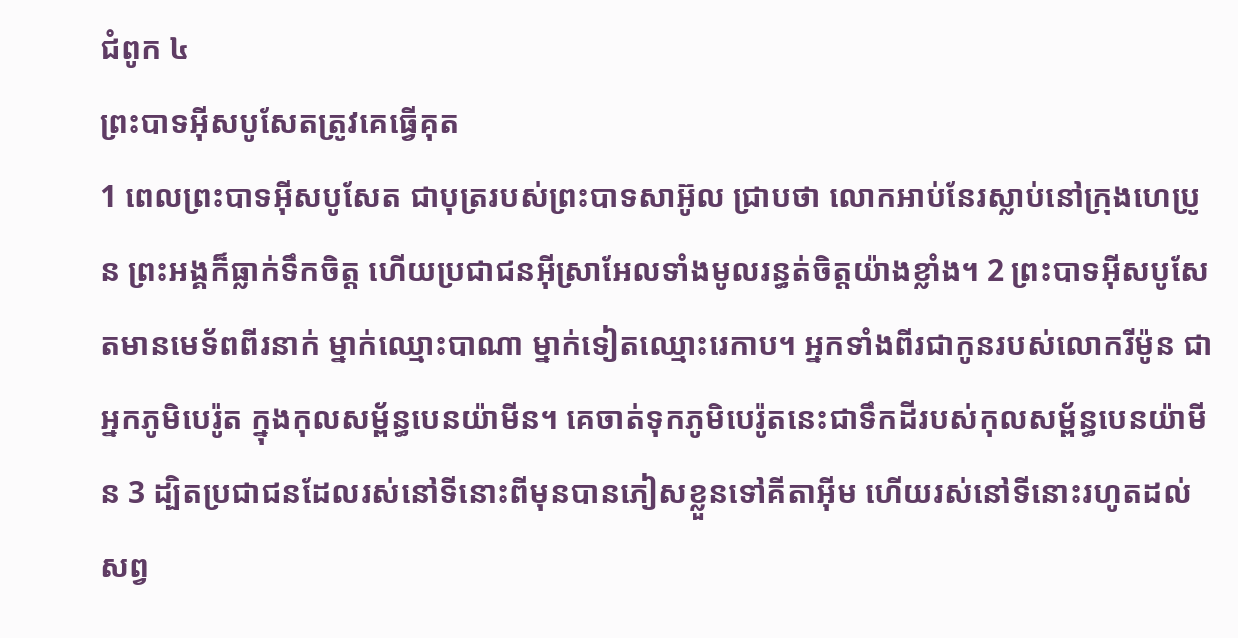ជំពូក ៤
ព្រះបាទអ៊ីសបូសែតត្រូវគេធ្វើគុត
1 ពេលព្រះបាទអ៊ីសបូសែត ជាបុត្ររបស់ព្រះបាទសាអ៊ូល ជ្រាបថា លោកអាប់នែរស្លាប់នៅក្រុងហេប្រូន ព្រះអង្គក៏ធ្លាក់ទឹកចិត្ត ហើយប្រជាជនអ៊ីស្រាអែលទាំងមូលរន្ធត់ចិត្តយ៉ាងខ្លាំង។ 2 ព្រះបាទអ៊ីសបូសែតមានមេទ័ពពីរនាក់ ម្នាក់ឈ្មោះបាណា ម្នាក់ទៀតឈ្មោះរេកាប។ អ្នកទាំងពីរជាកូនរបស់លោករីម៉ូន ជាអ្នកភូមិបេរ៉ូត ក្នុងកុលសម្ព័ន្ធបេនយ៉ាមីន។ គេចាត់ទុកភូមិបេរ៉ូតនេះជាទឹកដីរបស់កុលសម្ព័ន្ធបេនយ៉ាមីន 3 ដ្បិតប្រជាជនដែលរស់នៅទីនោះពីមុនបានភៀសខ្លួនទៅគីតាអ៊ីម ហើយរស់នៅទីនោះរហូតដល់សព្វ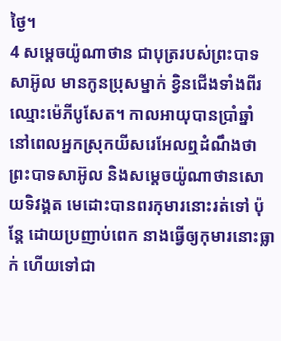ថ្ងៃ។
4 សម្តេចយ៉ូណាថាន ជាបុត្ររបស់ព្រះបាទសាអ៊ូល មានកូនប្រុសម្នាក់ ខ្វិនជើងទាំងពីរ ឈ្មោះម៉េភីបូសែត។ កាលអាយុបានប្រាំឆ្នាំ នៅពេលអ្នកស្រុកយីសរេអែលឮដំណឹងថា ព្រះបាទសាអ៊ូល និងសម្តេចយ៉ូណាថានសោយទិវង្គត មេដោះបានពរកុមារនោះរត់ទៅ ប៉ុន្តែ ដោយប្រញាប់ពេក នាងធ្វើឲ្យកុមារនោះធ្លាក់ ហើយទៅជា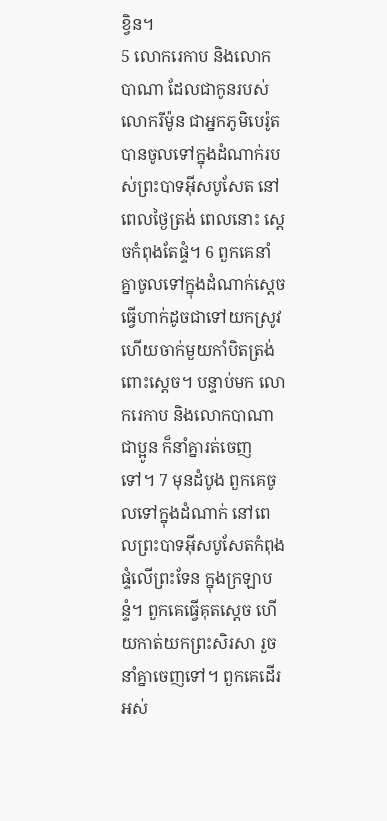ខ្វិន។
5 លោករេកាប និងលោកបាណា ដែលជាកូនរបស់លោករីម៉ូន ជាអ្នកភូមិបេរ៉ូត បានចូលទៅក្នុងដំណាក់របស់ព្រះបាទអ៊ីសបូសែត នៅពេលថ្ងៃត្រង់ ពេលនោះ ស្តេចកំពុងតែផ្ទំ។ 6 ពួកគេនាំគ្នាចូលទៅក្នុងដំណាក់ស្តេច ធ្វើហាក់ដូចជាទៅយកស្រូវ ហើយចាក់មួយកាំបិតត្រង់ពោះស្តេច។ បន្ទាប់មក លោករេកាប និងលោកបាណា ជាប្អូន ក៏នាំគ្នារត់ចេញទៅ។ 7 មុនដំបូង ពួកគេចូលទៅក្នុងដំណាក់ នៅពេលព្រះបាទអ៊ីសបូសែតកំពុងផ្ទំលើព្រះទែន ក្នុងក្រឡាបន្ទំ។ ពួកគេធ្វើគុតស្តេច ហើយកាត់យកព្រះសិរសា រួចនាំគ្នាចេញទៅ។ ពួកគេដើរអស់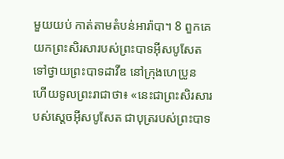មួយយប់ កាត់តាមតំបន់អារ៉ាបា។ 8 ពួកគេយកព្រះសិរសារបស់ព្រះបាទអ៊ីសបូសែតទៅថ្វាយព្រះបាទដាវីឌ នៅក្រុងហេប្រូន ហើយទូលព្រះរាជាថា៖ «នេះជាព្រះសិរសារបស់ស្តេចអ៊ីសបូសែត ជាបុត្ររបស់ព្រះបាទ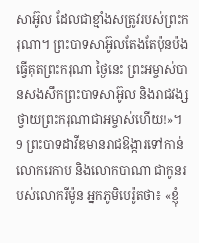សាអ៊ូល ដែលជាខ្មាំងសត្រូវរបស់ព្រះករុណា។ ព្រះបាទសាអ៊ូលតែងតែប៉ុនប៉ងធ្វើគុតព្រះករុណា ថ្ងៃនេះ ព្រះអម្ចាស់បានសងសឹកព្រះបាទសាអ៊ូល និងរាជវង្ស ថ្វាយព្រះករុណាជាអម្ចាស់ហើយ!»។ 9 ព្រះបាទដាវីឌមានរាជឱង្ការទៅកាន់លោករេកាប និងលោកបាណា ជាកូនរបស់លោករីម៉ូន អ្នកភូមិបេរ៉ូតថា៖ «ខ្ញុំ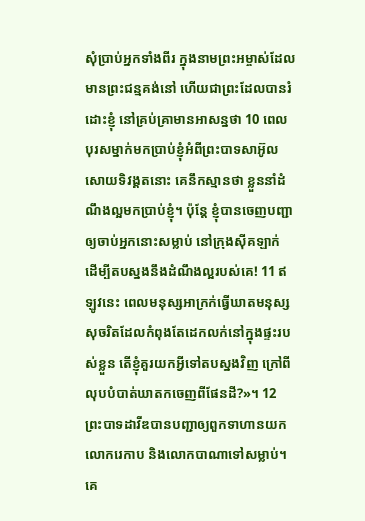សុំប្រាប់អ្នកទាំងពីរ ក្នុងនាមព្រះអម្ចាស់ដែលមានព្រះជន្មគង់នៅ ហើយជាព្រះដែលបានរំដោះខ្ញុំ នៅគ្រប់គ្រាមានអាសន្នថា 10 ពេលបុរសម្នាក់មកប្រាប់ខ្ញុំអំពីព្រះបាទសាអ៊ូលសោយទិវង្គតនោះ គេនឹកស្មានថា ខ្លួននាំដំណឹងល្អមកប្រាប់ខ្ញុំ។ ប៉ុន្តែ ខ្ញុំបានចេញបញ្ជាឲ្យចាប់អ្នកនោះសម្លាប់ នៅក្រុងស៊ីគឡាក់ ដើម្បីតបស្នងនឹងដំណឹងល្អរបស់គេ! 11 ឥឡូវនេះ ពេលមនុស្សអាក្រក់ធ្វើឃាតមនុស្សសុចរិតដែលកំពុងតែដេកលក់នៅក្នុងផ្ទះរបស់ខ្លួន តើខ្ញុំគួរយកអ្វីទៅតបស្នងវិញ ក្រៅពីលុបបំបាត់ឃាតកចេញពីផែនដី?»។ 12 ព្រះបាទដាវីឌបានបញ្ជាឲ្យពួកទាហានយកលោករេកាប និងលោកបាណាទៅសម្លាប់។ គេ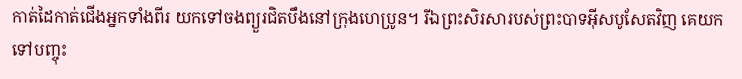កាត់ដៃកាត់ជើងអ្នកទាំងពីរ យកទៅចងព្យួរជិតបឹងនៅក្រុងហេប្រូន។ រីឯព្រះសិរសារបស់ព្រះបាទអ៊ីសបូសែតវិញ គេយកទៅបញ្ចុះ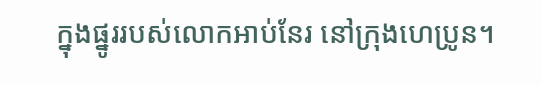ក្នុងផ្នូររបស់លោកអាប់នែរ នៅក្រុងហេប្រូន។